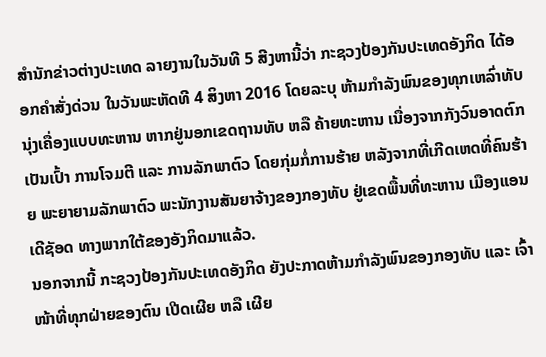ສຳນັກຂ່າວຕ່າງປະເທດ ລາຍງານໃນວັນທີ 5 ສີງຫານີ້ວ່າ ກະຊວງປ້ອງກັນປະເທດອັງກິດ ໄດ້ອອກຄຳສັ່ງດ່ວນ ໃນວັນພະຫັດທີ 4 ສິງຫາ 2016 ໂດຍລະບຸ ຫ້າມກຳລັງພົນຂອງທຸກເຫລົ່າທັບ ນຸ່ງເຄື່ອງແບບທະຫານ ຫາກຢູ່ນອກເຂດຖານທັບ ຫລື ຄ້າຍທະຫານ ເນື່ອງຈາກກັງວົນອາດຕົກເປັນເປົ້າ ການໂຈມຕີ ແລະ ການລັກພາຕົວ ໂດຍກຸ່ມກໍ່ການຮ້າຍ ຫລັງຈາກທີ່ເກີດເຫດທີ່ຄົນຮ້າຍ ພະຍາຍາມລັກພາຕົວ ພະນັກງານສັນຍາຈ້າງຂອງກອງທັບ ຢູ່ເຂດພື້ນທີ່ທະຫານ ເມືອງແອນເດີຊັອດ ທາງພາກໃຕ້ຂອງອັງກິດມາແລ້ວ.
ນອກຈາກນີ້ ກະຊວງປ້ອງກັນປະເທດອັງກິດ ຍັງປະກາດຫ້າມກຳລັງພົນຂອງກອງທັບ ແລະ ເຈົ້າໜ້າທີ່ທຸກຝ່າຍຂອງຕົນ ເປີດເຜີຍ ຫລື ເຜີຍ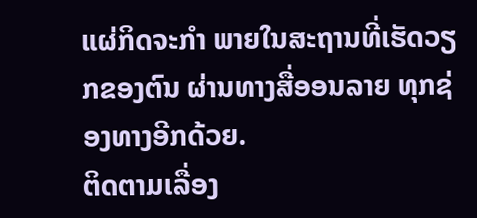ແຜ່ກິດຈະກຳ ພາຍໃນສະຖານທີ່ເຮັດວຽກຂອງຕົນ ຜ່ານທາງສື່ອອນລາຍ ທຸກຊ່ອງທາງອີກດ້ວຍ.
ຕິດຕາມເລື່ອງ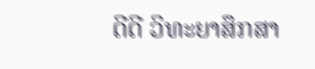ດີດີ ວິທະຍາສຶກສາ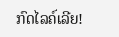ກົດໄລຄ໌ເລີຍ!